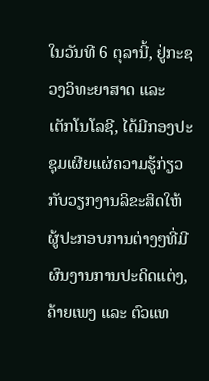ໃນວັນທີ 6 ຕຸລານີ້, ຢູ່ກະຊວງວິທະຍາສາດ ແລະ ເຕັກໂນໂລຊີ, ໄດ້ມີກອງປະຊຸມເຜີຍແຜ່ຄວາມຮູ້ກ່ຽວກັບວຽກງານລິຂະສິດໃຫ້ຜູ້ປະກອບການຕ່າງໆທີ່ມີຜົນງານການປະດິດແຕ່ງ, ຄ້າຍເພງ ແລະ ຕົວແທ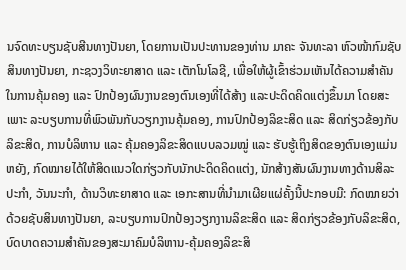ນຈົດທະບຽນຊັບສີນທາງປັນຍາ, ໂດຍການເປັນປະທານຂອງທ່ານ ມາຄະ ຈັນທະລາ ຫົວໜ້າກົມຊັບສິນທາງປັນຍາ, ກະຊວງວິທະຍາສາດ ແລະ ເຕັກໂນໂລຊີ, ເພື່ອໃຫ້ຜູ້ເຂົ້າຮ່ວມເຫັນໄດ້ຄວາມສໍາຄັນໃນການຄຸ້ມຄອງ ແລະ ປົກປ້ອງຜົນງານຂອງຕົນເອງທີ່ໄດ້ສ້າງ ແລະປະດິດຄິດແຕ່ງຂຶ້ນມາ ໂດຍສະເພາະ ລະບຽບການທີ່ພົວພັນກັບວຽກງານຄຸ້ມຄອງ, ການປົກປ້ອງລິຂະສິດ ແລະ ສິດກ່ຽວຂ້ອງກັບລິຂະສິດ, ການບໍລິຫານ ແລະ ຄຸ້ມຄອງລິຂະສິດແບບລວມໝູ່ ແລະ ຮັບຮູ້ເຖິງສິດຂອງຕົນເອງແມ່ນຫຍັງ, ກົດໝາຍໄດ້ໃຫ້ສິດແນວໃດກ່ຽວກັບນັກປະດິດຄິດແຕ່ງ, ນັກສ້າງສັນຜົນງານທາງດ້ານສິລະປະກຳ, ວັນນະກຳ, ດ້ານວິທະຍາສາດ ແລະ ເອກະສານທີ່ນຳມາເຜີຍແຜ່ຄັ້ງນີ້ປະກອບມີ: ກົດໝາຍວ່າດ້ວຍຊັບສິນທາງປັນຍາ, ລະບຽບການປົກປ້ອງວຽກງານລິຂະສິດ ແລະ ສິດກ່ຽວຂ້ອງກັບລິຂະສິດ, ບົດບາດຄວາມສຳຄັນຂອງສະມາຄົມບໍລິຫານ-ຄຸ້ມຄອງລິຂະສິ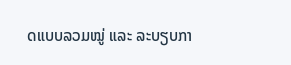ດແບບລວມໝູ່ ແລະ ລະບຽບກາ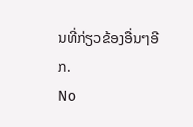ນທີ່ກ່ຽວຂ້ອງອື່ນໆອີກ.
No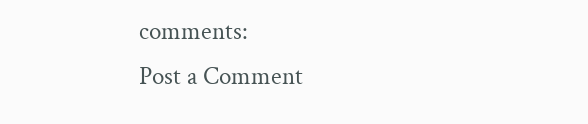comments:
Post a Comment